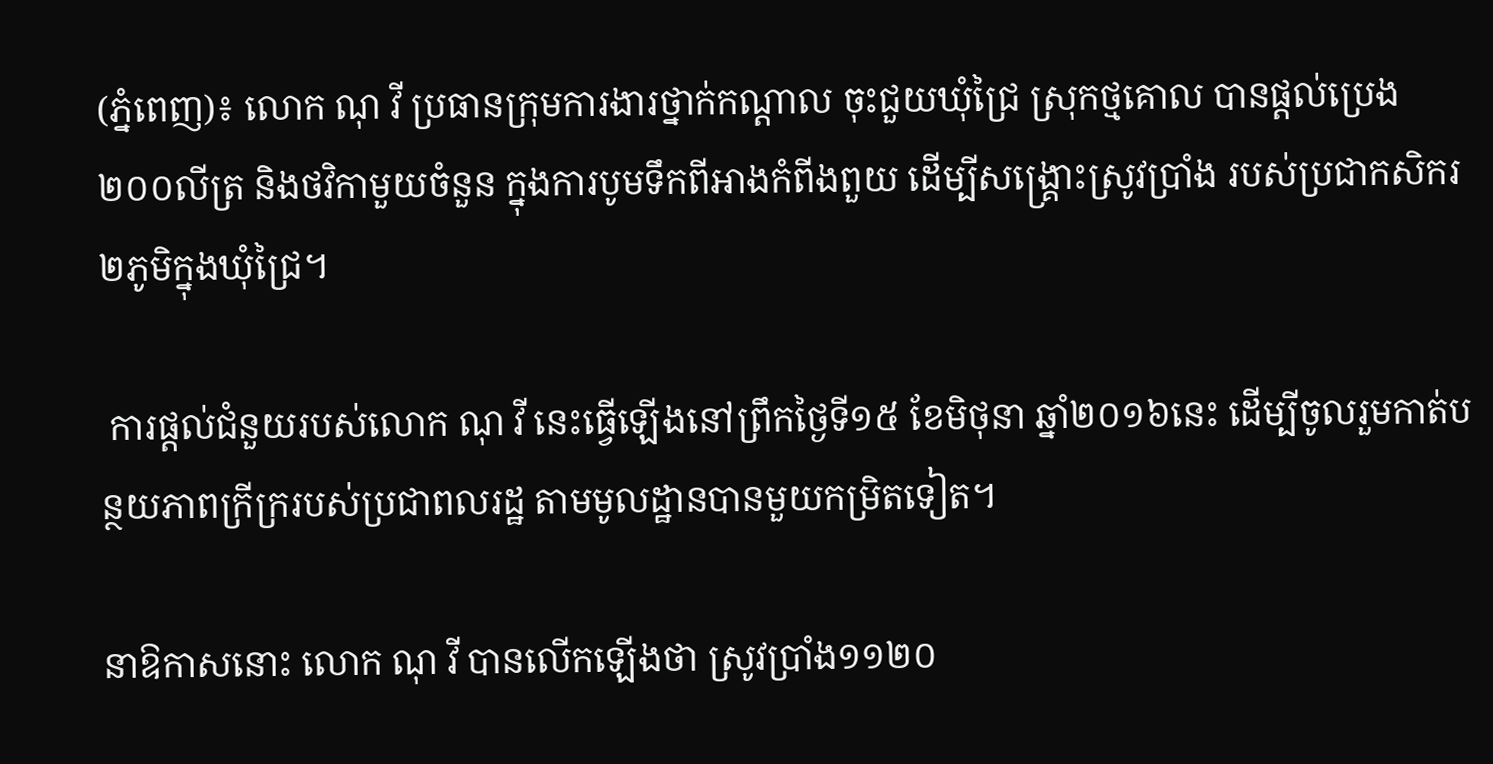(ភ្នំពេញ)៖ លោក ណុ វី ប្រធានក្រុមការងារថ្នាក់កណ្ដាល ចុះជួយឃុំជ្រៃ ស្រុកថ្មគោល បានផ្ដល់ប្រេង២០០លីត្រ និងថវិកាមួយចំនួន ក្នុងការបូមទឹកពីអាងកំពីងពួយ ដើម្បីសង្គ្រោះស្រូវប្រាំង របស់ប្រជាកសិករ ២ភូមិក្នុងឃុំជ្រៃ។

 ការផ្ដល់ជំនួយរបស់លោក ណុ វី នេះធ្វើឡើងនៅព្រឹកថ្ងៃទី១៥ ខែមិថុនា ឆ្នាំ២០១៦នេះ ដើម្បីចូលរួមកាត់បន្ថយភាពក្រីក្ររបស់ប្រជាពលរដ្ឋ តាមមូលដ្ឋានបានមួយកម្រិតទៀត។

នាឱកាសនោះ លោក ណុ វី បានលើកឡើងថា ស្រូវប្រាំង១១២០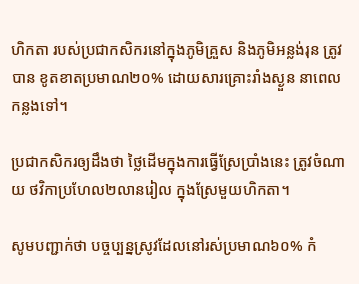ហិកតា របស់ប្រជាកសិករនៅក្នុងភូមិគ្រួស និងភូមិអន្លង់រុន ត្រូវបាន ខូតខាតប្រមាណ២០% ដោយសារគ្រោះរាំងស្ងួន នាពេលកន្លងទៅ។

ប្រជាកសិករឲ្យដឹងថា ថ្លៃដើមក្នុងការធ្វើស្រែប្រាំងនេះ ត្រូវចំណាយ ថវិកាប្រហែល២លានរៀល ក្នុងស្រែមួយហិកតា។

សូមបញ្ជាក់ថា បច្ចប្បន្នស្រូវដែលនៅរស់ប្រមាណ៦០% កំ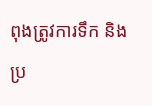ពុងត្រូវការទឹក និងប្រ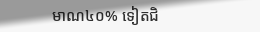មាណ៤០% ទៀតជិ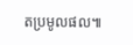តប្រមូលផល៕